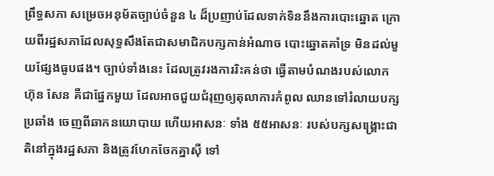ព្រឹទ្ធសភា សម្រេចអនុម័តច្បាប់ចំនួន ៤ ដ៏ប្រញាប់ដែលទាក់ទិននឹងការបោះឆ្នោត ក្រោយពីរដ្ឋសភាដែលសុទ្ធសឹងតែជាសមាជិកបក្សកាន់អំណាច បោះឆ្នោតគាំទ្រ មិនដល់មួយផ្សែងធូបផង។ ច្បាប់ទាំងនេះ ដែលត្រូវរងការរិះគន់ថា ធ្វើតាមបំណងរបស់លោក ហ៊ុន សែន គឺជាផ្នែកមួយ ដែលអាចជួយជំរុញឲ្យតុលាការកំពូល ឈានទៅរំលាយបក្សប្រឆាំង ចេញពីឆាកនយោបាយ ហើយអាសនៈ ទាំង ៥៥អាសនៈ របស់បក្សសង្គ្រោះជាតិនៅក្នុងរដ្ឋសភា និងត្រូវហែកចែកគ្នាស៊ី ទៅ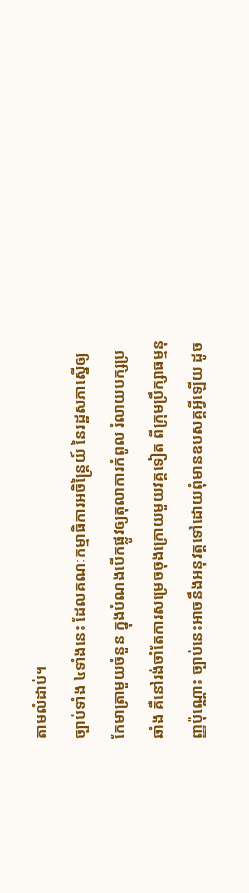តាមលំដាប់។
ច្បាប់ទាំង ៤ទាំងនេះ ដែលគណៈកម្មាធិការអចិន្ត្រៃយ៍ នៃរដ្ឋសភាស្នើឲ្យកែមាត្រាមួយចំនួន ក្នុងបំណងបើកផ្លូវឲ្យតុលាការកំពូល រំលាយបក្សប្រឆាំង គឺនៅរង់ចាំតែការសម្រេចចុងក្រោយមួយវគ្គទៀត ពីក្រុមប្រឹក្សាធម្មនុញ្ញប៉ុណ្ណោះ ច្បាប់នេះអាចនឹងអនុវត្តទៅដោយពុំមានឧបសគ្គអ្វីឡើយ ដូច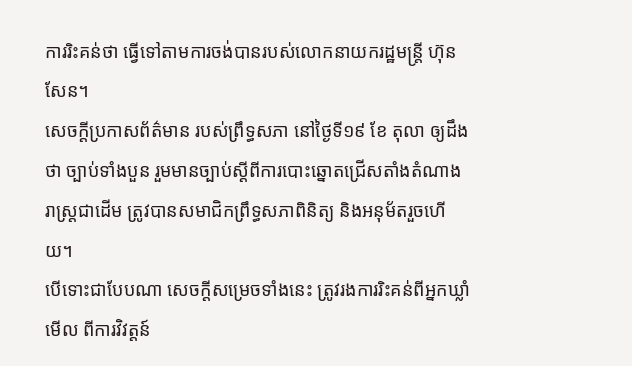ការរិះគន់ថា ធ្វើទៅតាមការចង់បានរបស់លោកនាយករដ្ឋមន្ត្រី ហ៊ុន សែន។
សេចក្ដីប្រកាសព័ត៌មាន របស់ព្រឹទ្ធសភា នៅថ្ងៃទី១៩ ខែ តុលា ឲ្យដឹងថា ច្បាប់ទាំងបួន រួមមានច្បាប់ស្ដីពីការបោះឆ្នោតជ្រើសតាំងតំណាងរាស្ត្រជាដើម ត្រូវបានសមាជិកព្រឹទ្ធសភាពិនិត្យ និងអនុម័តរួចហើយ។
បើទោះជាបែបណា សេចក្ដីសម្រេចទាំងនេះ ត្រូវរងការរិះគន់ពីអ្នកឃ្លាំមើល ពីការវិវត្តន៍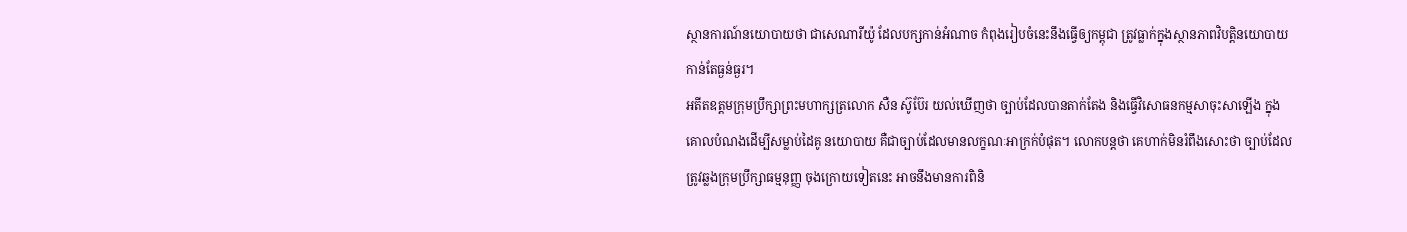ស្ថានការណ៍នយោបាយថា ជាសេណារីយ៉ូ ដែលបក្សកាន់អំណាច កំពុងរៀបចំនេះនឹងធ្វើឲ្យកម្ពុជា ត្រូវធ្លាក់ក្នុងស្ថានភាពវិបត្តិនយោបាយកាន់តែធ្ងន់ធ្ងរ។
អតីតឧត្ដមក្រុមប្រឹក្សាព្រះមហាក្សត្រលោក សឺន ស៊ូប៊ែរ យល់ឃើញថា ច្បាប់ដែលបានតាក់តែង និងធ្វើវិសោធនកម្មសាចុះសាឡើង ក្នុងគោលបំណងដើម្បីសម្លាប់ដៃគូ នយោបាយ គឺជាច្បាប់ដែលមានលក្ខណៈអាក្រក់បំផុត។ លោកបន្តថា គេហាក់មិនរំពឹងសោះថា ច្បាប់ដែលត្រូវឆ្លងក្រុមប្រឹក្សាធម្មនុញ្ញ ចុងក្រោយទៀតនេះ អាចនឹងមានការពិនិ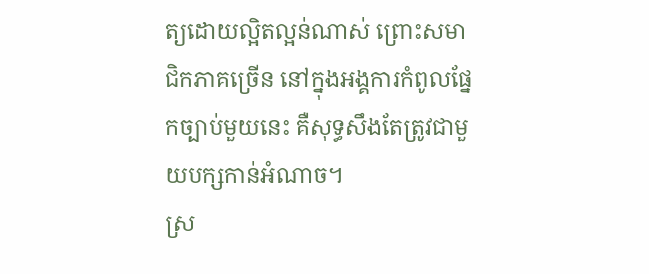ត្យដោយល្អិតល្អន់ណាស់ ព្រោះសមាជិកភាគច្រើន នៅក្នុងអង្គការកំពូលផ្នែកច្បាប់មួយនេះ គឺសុទ្ធសឹងតែត្រូវជាមួយបក្សកាន់អំណាច។
ស្រ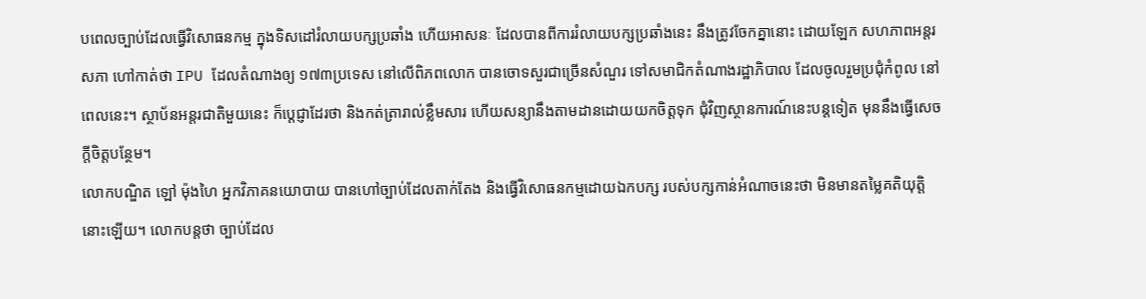បពេលច្បាប់ដែលធ្វើវិសោធនកម្ម ក្នុងទិសដៅរំលាយបក្សប្រឆាំង ហើយអាសនៈ ដែលបានពីការរំលាយបក្សប្រឆាំងនេះ នឹងត្រូវចែកគ្នានោះ ដោយឡែក សហភាពអន្តរសភា ហៅកាត់ថា IPU ដែលតំណាងឲ្យ ១៧៣ប្រទេស នៅលើពិភពលោក បានចោទសួរជាច្រើនសំណួរ ទៅសមាជិកតំណាងរដ្ឋាភិបាល ដែលចូលរួមប្រជុំកំពូល នៅពេលនេះ។ ស្ថាប័នអន្តរជាតិមួយនេះ ក៏ប្ដេជ្ញាដែរថា និងកត់ត្រារាល់ខ្លឹមសារ ហើយសន្យានឹងតាមដានដោយយកចិត្តទុក ជុំវិញស្ថានការណ៍នេះបន្តទៀត មុននឹងធ្វើសេចក្ដីចិត្តបន្ថែម។
លោកបណ្ឌិត ឡៅ ម៉ុងហៃ អ្នកវិភាគនយោបាយ បានហៅច្បាប់ដែលតាក់តែង និងធ្វើវិសោធនកម្មដោយឯកបក្ស របស់បក្សកាន់អំណាចនេះថា មិនមានតម្លៃគតិយុត្តិនោះឡើយ។ លោកបន្តថា ច្បាប់ដែល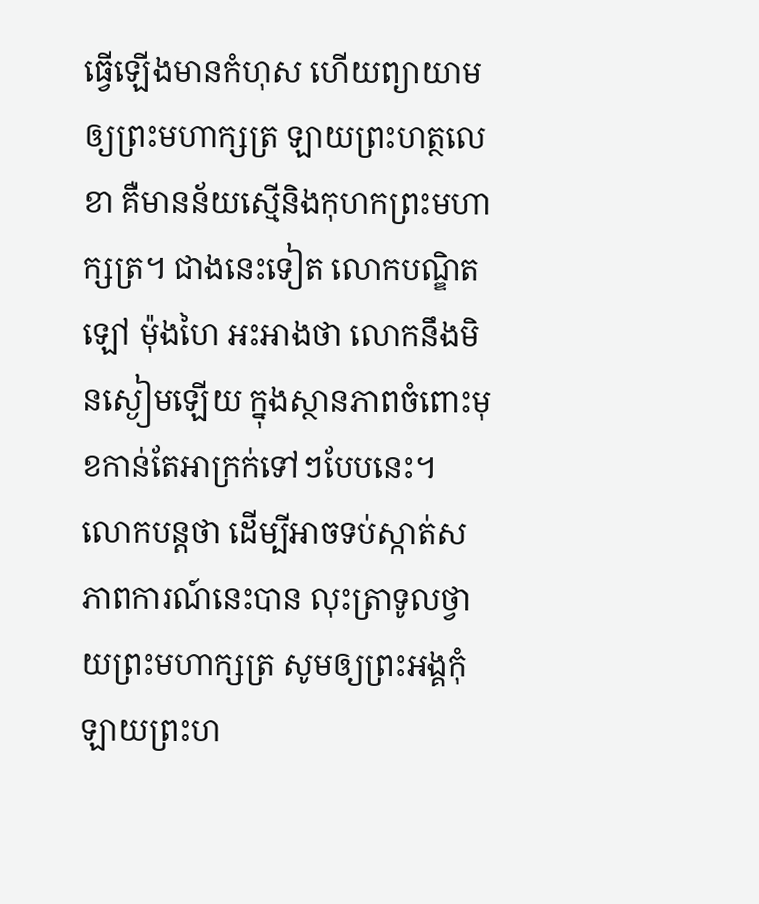ធ្វើឡើងមានកំហុស ហើយព្យាយាមឲ្យព្រះមហាក្សត្រ ឡាយព្រះហត្ថលេខា គឺមានន័យស្មើនិងកុហកព្រះមហាក្សត្រ។ ជាងនេះទៀត លោកបណ្ឌិត ឡៅ ម៉ុងហៃ អះអាងថា លោកនឹងមិនស្ងៀមឡើយ ក្នុងស្ថានភាពចំពោះមុខកាន់តែអាក្រក់ទៅៗបែបនេះ។ លោកបន្តថា ដើម្បីអាចទប់ស្កាត់សភាពការណ៍នេះបាន លុះត្រាទូលថ្វាយព្រះមហាក្សត្រ សូមឲ្យព្រះអង្គកុំឡាយព្រះហ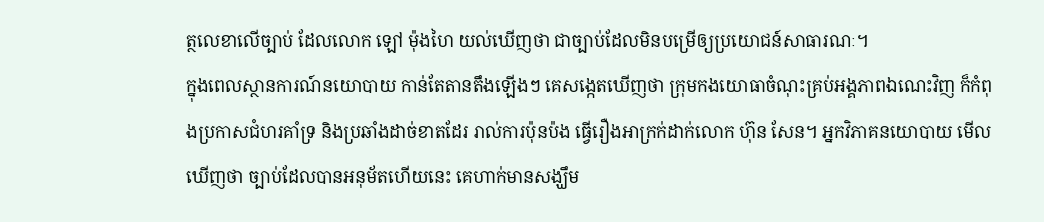ត្ថលេខាលើច្បាប់ ដែលលោក ឡៅ ម៉ុងហៃ យល់ឃើញថា ជាច្បាប់ដែលមិនបម្រើឲ្យប្រយោជន៍សាធារណៈ។
ក្នុងពេលស្ថានការណ៍នយោបាយ កាន់តែតានតឹងឡើងៗ គេសង្កេតឃើញថា ក្រុមកងយោធាចំណុះគ្រប់អង្គភាពឯណេះវិញ ក៏កំពុងប្រកាសជំហរគាំទ្រ និងប្រឆាំងដាច់ខាតដែរ រាល់ការប៉ុនប៉ង ធ្វើរឿងអាក្រក់ដាក់លោក ហ៊ុន សែន។ អ្នកវិភាគនយោបាយ មើលឃើញថា ច្បាប់ដែលបានអនុម័តហើយនេះ គេហាក់មានសង្ឃឹម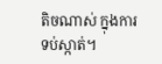តិចណាស់ ក្នុងការទប់ស្កាត់។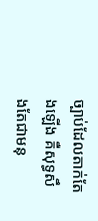ច្បាប់ដែលតាក់តែងឡើង គឺសុទ្ធសឹងតែជាមនុ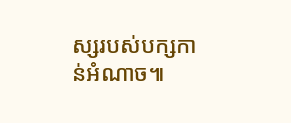ស្សរបស់បក្សកាន់អំណាច៕